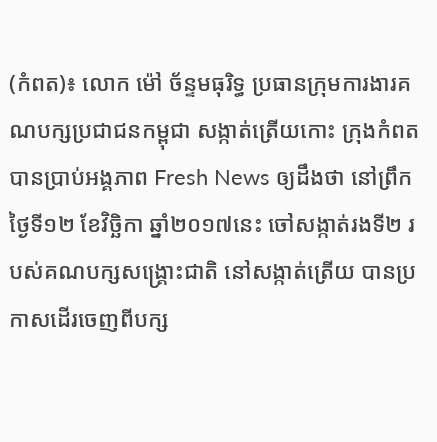(កំពត)៖ លោក ម៉ៅ ច័ន្ទមធុរិទ្ធ ប្រធានក្រុមការងារគណបក្សប្រជាជនកម្ពុជា សង្កាត់ត្រើយកោះ ក្រុងកំពត បានប្រាប់អង្គភាព Fresh News ឲ្យដឹងថា នៅព្រឹកថ្ងៃទី១២ ខែវិច្ឆិកា ឆ្នាំ២០១៧នេះ ចៅសង្កាត់រងទី២ របស់គណបក្សសង្គ្រោះជាតិ នៅសង្កាត់ត្រើយ បានប្រកាសដើរចេញពីបក្ស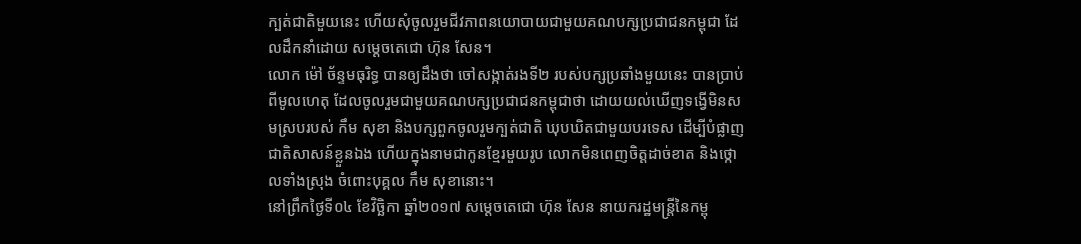ក្បត់ជាតិមួយនេះ ហើយសុំចូលរួមជីវភាពនយោបាយជាមួយគណបក្សប្រជាជនកម្ពុជា ដែលដឹកនាំដោយ សម្ដេចតេជោ ហ៊ុន សែន។
លោក ម៉ៅ ច័ន្ទមធុរិទ្ធ បានឲ្យដឹងថា ចៅសង្កាត់រងទី២ របស់បក្សប្រឆាំងមួយនេះ បានប្រាប់ពីមូលហេតុ ដែលចូលរួមជាមួយគណបក្សប្រជាជនកម្ពុជាថា ដោយយល់ឃើញទង្វើមិនសមស្របរបស់ កឹម សុខា និងបក្សពួកចូលរួមក្បត់ជាតិ ឃុបឃិតជាមួយបរទេស ដើម្បីបំផ្លាញជាតិសាសន៍ខ្លួនឯង ហើយក្នុងនាមជាកូនខ្មែរមួយរូប លោកមិនពេញចិត្តដាច់ខាត និងថ្កោលទាំងស្រុង ចំពោះបុគ្គល កឹម សុខានោះ។
នៅព្រឹកថ្ងៃទី០៤ ខែវិច្ឆិកា ឆ្នាំ២០១៧ សម្តេចតេជោ ហ៊ុន សែន នាយករដ្ឋមន្រ្តីនៃកម្ពុ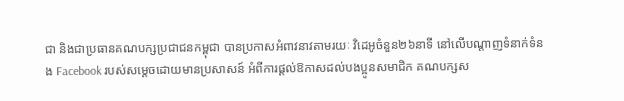ជា និងជាប្រធានគណបក្សប្រជាជនកម្ពុជា បានប្រកាសអំពាវនាវតាមរយៈ វិដេអូចំនួន២៦នាទី នៅលើបណ្តាញទំនាក់ទំនង Facebook របស់សម្តេចដោយមានប្រសាសន៍ អំពីការផ្តល់ឱកាសដល់បងប្អូនសមាជិក គណបក្សស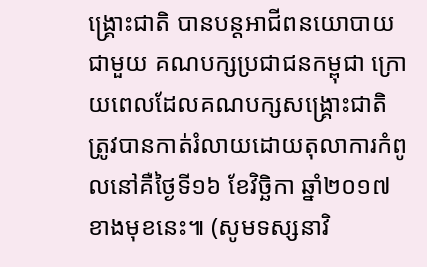ង្គ្រោះជាតិ បានបន្តអាជីពនយោបាយជាមួយ គណបក្សប្រជាជនកម្ពុជា ក្រោយពេលដែលគណបក្សសង្រ្គោះជាតិ ត្រូវបានកាត់រំលាយដោយតុលាការកំពូលនៅគឺថ្ងៃទី១៦ ខែវិច្ឆិកា ឆ្នាំ២០១៧ខាងមុខនេះ៕ (សូមទស្សនាវិ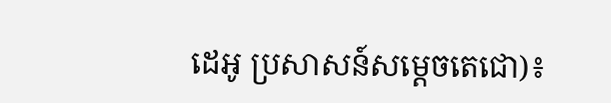ដេអូ ប្រសាសន៍សម្តេចតេជោ)៖